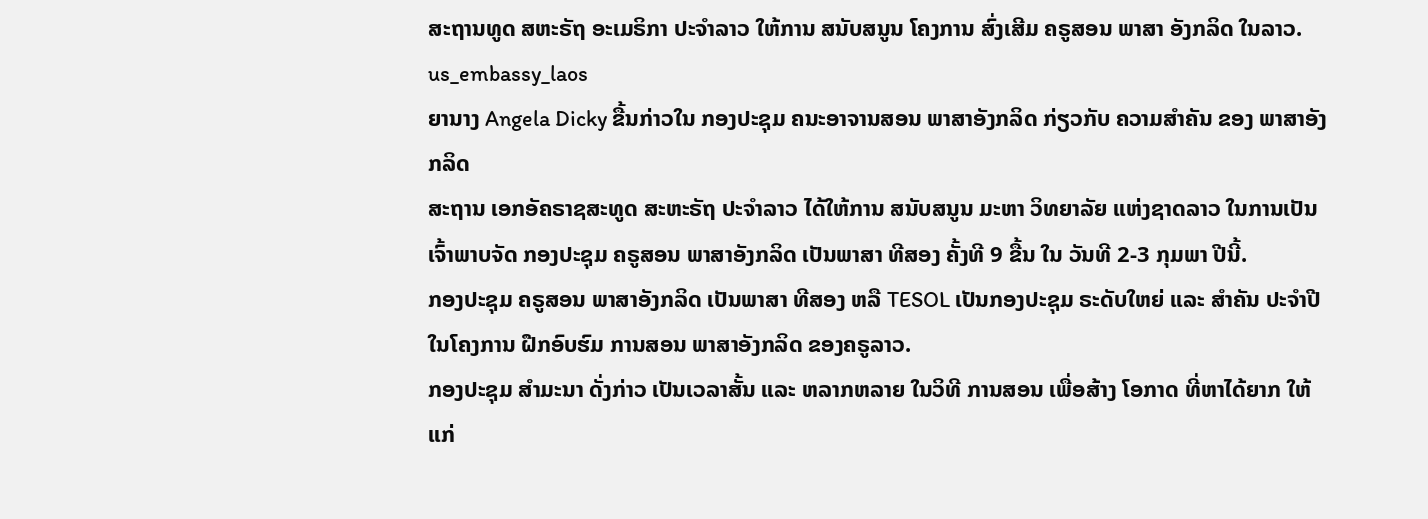ສະຖານທູດ ສຫະຣັຖ ອະເມຣິກາ ປະຈຳລາວ ໃຫ້ການ ສນັບສນູນ ໂຄງການ ສົ່ງເສີມ ຄຣູສອນ ພາສາ ອັງກລິດ ໃນລາວ.
us_embassy_laos
ຍານາງ Angela Dicky ຂື້ນກ່າວໃນ ກອງປະຊຸມ ຄນະອາຈານສອນ ພາສາອັງກລິດ ກ່ຽວກັບ ຄວາມສໍາຄັນ ຂອງ ພາສາອັງກລິດ
ສະຖານ ເອກອັຄຣາຊສະທູດ ສະຫະຣັຖ ປະຈຳລາວ ໄດ້ໃຫ້ການ ສນັບສນູນ ມະຫາ ວິທຍາລັຍ ແຫ່ງຊາດລາວ ໃນການເປັນ ເຈົ້າພາບຈັດ ກອງປະຊຸມ ຄຣູສອນ ພາສາອັງກລິດ ເປັນພາສາ ທີສອງ ຄັ້ງທີ 9 ຂື້ນ ໃນ ວັນທີ 2-3 ກຸມພາ ປີນີ້.
ກອງປະຊຸມ ຄຣູສອນ ພາສາອັງກລິດ ເປັນພາສາ ທີສອງ ຫລື TESOL ເປັນກອງປະຊຸມ ຣະດັບໃຫຍ່ ແລະ ສຳຄັນ ປະຈຳປີ ໃນໂຄງການ ຝືກອົບຮົມ ການສອນ ພາສາອັງກລິດ ຂອງຄຣູລາວ.
ກອງປະຊຸມ ສຳມະນາ ດັ່ງກ່າວ ເປັນເວລາສັ້ນ ແລະ ຫລາກຫລາຍ ໃນວິທີ ການສອນ ເພື່ອສ້າງ ໂອກາດ ທີ່ຫາໄດ້ຍາກ ໃຫ້ແກ່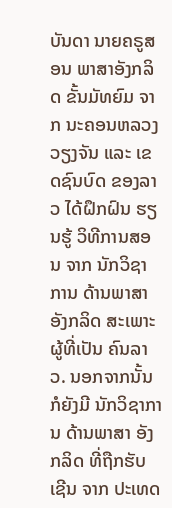ບັນດາ ນາຍຄຣູສອນ ພາສາອັງກລິດ ຂັ້ນມັທຍົມ ຈາກ ນະຄອນຫລວງ ວຽງຈັນ ແລະ ເຂດຊົນບົດ ຂອງລາວ ໄດ້ຝຶກຝົນ ຮຽນຮູ້ ວິທີການສອນ ຈາກ ນັກວິຊາການ ດ້ານພາສາ ອັງກລິດ ສະເພາະ ຜູ້ທີ່ເປັນ ຄົນລາວ. ນອກຈາກນັ້ນ ກໍຍັງມີ ນັກວິຊາການ ດ້ານພາສາ ອັງກລິດ ທີ່ຖືກຮັບເຊີນ ຈາກ ປະເທດ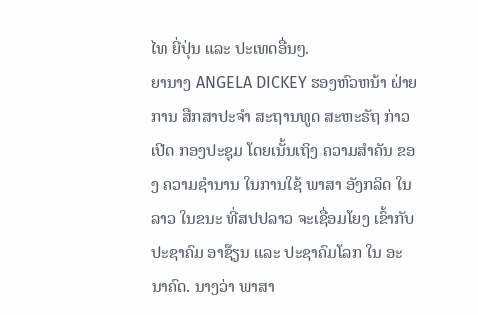ໄທ ຍີ່ປຸ່ນ ແລະ ປະເທດອື່ນໆ.
ຍານາງ ANGELA DICKEY ຮອງຫົວຫນ້າ ຝ່າຍການ ສືກສາປະຈຳ ສະຖານທູດ ສະຫະຣັຖ ກ່າວເປີດ ກອງປະຊຸມ ໂດຍເນັ້ນເຖິງ ຄວາມສຳຄັນ ຂອງ ຄວາມຊຳນານ ໃນການໃຊ້ ພາສາ ອັງກລິດ ໃນລາວ ໃນຂນະ ທີ່ສປປລາວ ຈະເຊື່ອມໂຍງ ເຂົ້າກັບ ປະຊາຄົມ ອາຊ໊ຽນ ແລະ ປະຊາຄົມໂລກ ໃນ ອະນາຄົດ. ນາງວ່າ ພາສາ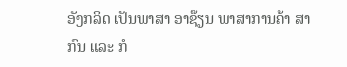ອັງກລິດ ເປັນພາສາ ອາຊ໊ຽນ ພາສາການຄ້າ ສາກົນ ແລະ ກໍ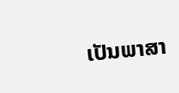ເປັນພາສາ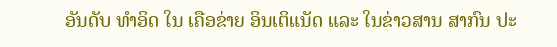ອັນດັບ ທຳອິດ ໃນ ເຄືອຂ່າຍ ອິນເຕິແນັດ ແລະ ໃນຂ່າວສານ ສາກົນ ປະ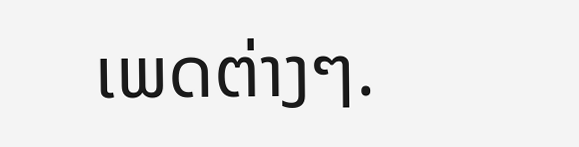ເພດຕ່າງໆ.